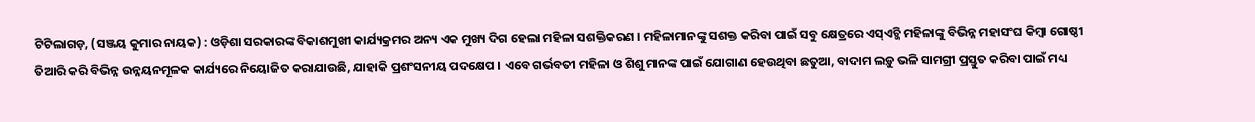ଟିଟିଲାଗଡ଼, (ସଞ୍ଜୟ କୁମାର ନାୟକ) : ଓଡ଼ିଶା ସରକାରଙ୍କ ବିକାଶମୁଖୀ କାର୍ଯ୍ୟକ୍ରମର ଅନ୍ୟ ଏକ ମୁଖ୍ୟ ଦିଗ ହେଲା ମହିଳା ସଶକ୍ତିକରଣ । ମହିଳାମାନଙ୍କୁ ସଶକ୍ତ କରିବା ପାଇଁ ସବୁ କ୍ଷେତ୍ରରେ ଏସ୍ଏଚ୍ଜି ମହିଳାଙ୍କୁ ବିଭିନ୍ନ ମହାସଂଘ କିମ୍ବା ଗୋଷ୍ଠୀ ତିଆରି କରି ବିଭିନ୍ନ ଉନ୍ନୟନମୂଳକ କାର୍ଯ୍ୟରେ ନିୟୋଜିତ କରାଯାଉଛି, ଯାହାକି ପ୍ରଶଂସନୀୟ ପଦକ୍ଷେପ । ଏବେ ଗର୍ଭବତୀ ମହିଳା ଓ ଶିଶୁ ମାନଙ୍କ ପାଇଁ ଯୋଗାଣ ହେଉଥିବା ଛତୁଆ, ବାଦାମ ଲଡ଼ୁ ଭଳି ସାମଗ୍ରୀ ପ୍ରସ୍ତୁତ କରିବା ପାଇଁ ମଧ୍ୟ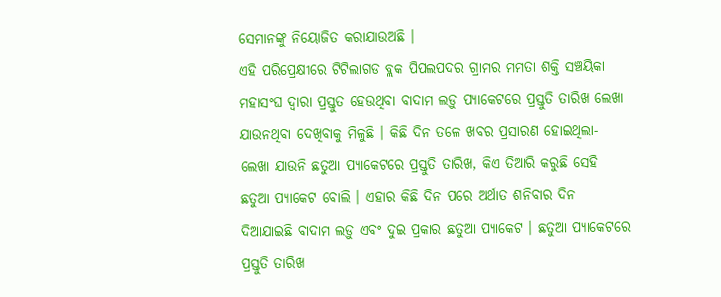ସେମାନଙ୍କୁ ନିୟୋଜିତ କରାଯାଉଅଛି ।
ଏହି ପରିପ୍ରେକ୍ଷୀରେ ଟିଟିଲାଗଡ ବ୍ଲକ ପିପଲପଦର ଗ୍ରାମର ମମତା ଶକ୍ତି ସଞ୍ଚୟିକା ମହାସଂଘ ଦ୍ୱାରା ପ୍ରସ୍ତୁତ ହେଉଥିବା ବାଦାମ ଲଡ଼ୁ ପ୍ୟାକେଟରେ ପ୍ରସ୍ତୁତି ତାରିଖ ଲେଖା ଯାଉନଥିବା ଦେଖିବାକୁ ମିଳୁଛି । କିଛି ଦିନ ତଳେ ଖବର ପ୍ରସାରଣ ହୋଇଥିଲା- ଲେଖା ଯାଉନି ଛତୁଆ ପ୍ୟାକେଟରେ ପ୍ରସ୍ତୁତି ତାରିଖ, କିଏ ତିଆରି କରୁଛି ସେହି ଛତୁଆ ପ୍ୟାକେଟ ବୋଲି । ଏହାର କିଛି ଦିନ ପରେ ଅର୍ଥାତ ଶନିବାର ଦିନ ଦିଆଯାଇଛି ବାଦାମ ଲଡ଼ୁ ଏବଂ ଦୁଇ ପ୍ରକାର ଛତୁଆ ପ୍ୟାକେଟ । ଛତୁଆ ପ୍ୟାକେଟରେ ପ୍ରସ୍ତୁତି ତାରିଖ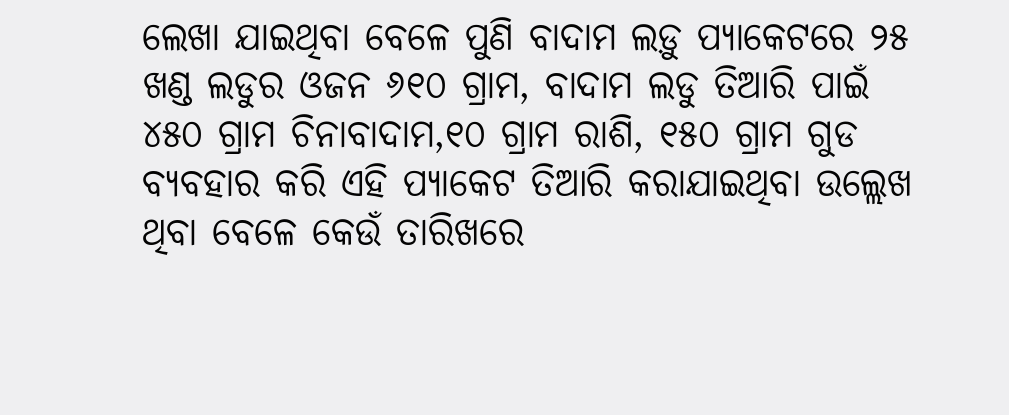ଲେଖା ଯାଇଥିବା ବେଳେ ପୁଣି ବାଦାମ ଲଡ଼ୁ ପ୍ୟାକେଟରେ ୨୫ ଖଣ୍ଡ ଲଡୁର ଓଜନ ୬୧୦ ଗ୍ରାମ, ବାଦାମ ଲଡୁ ତିଆରି ପାଇଁ ୪୫୦ ଗ୍ରାମ ଚିନାବାଦାମ,୧୦ ଗ୍ରାମ ରାଶି, ୧୫୦ ଗ୍ରାମ ଗୁଡ ବ୍ୟବହାର କରି ଏହି ପ୍ୟାକେଟ ତିଆରି କରାଯାଇଥିବା ଉଲ୍ଲେଖ ଥିବା ବେଳେ କେଉଁ ତାରିଖରେ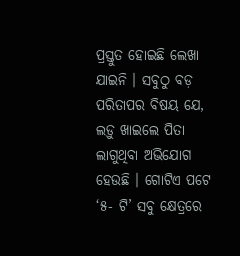ପ୍ରସ୍ତୁତ ହୋଇଛି ଲେଖା ଯାଇନି । ସବୁଠୁ ବଡ଼ ପରିତାପର ବିଷୟ ଯେ, ଲଡ଼ୁ ଖାଇଲେ ପିତା ଲାଗୁଥିବା ଅଭିଯୋଗ ହେଉଛି । ଗୋଟିଏ ପଟେ ‘୫- ଟି’ ସବୁ କ୍ଷେତ୍ରରେ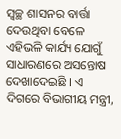ସ୍ବଚ୍ଛ ଶାସନର ବାର୍ତ୍ତା ଦେଉଥିବା ବେଳେ ଏହିଭଳି କାର୍ଯ୍ୟ ଯୋଗୁଁ ସାଧାରଣରେ ଅସନ୍ତୋଷ ଦେଖାଦେଇଛି । ଏ ଦିଗରେ ବିଭାଗୀୟ ମନ୍ତ୍ରୀ,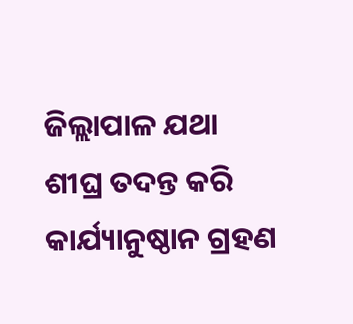ଜିଲ୍ଲାପାଳ ଯଥା ଶୀଘ୍ର ତଦନ୍ତ କରି କାର୍ଯ୍ୟାନୁଷ୍ଠାନ ଗ୍ରହଣ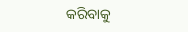କରିବାକୁ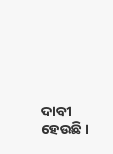ଦାବୀ ହେଉଛି ।